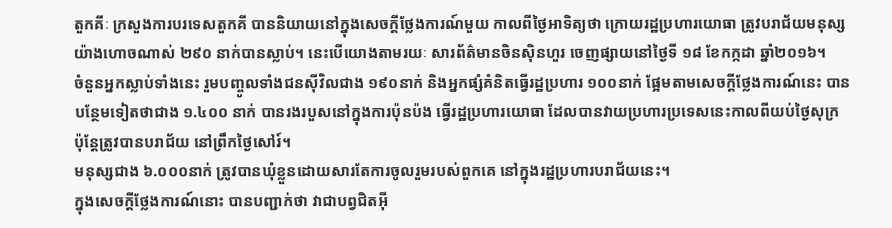តួកគីៈ ក្រសួងការបរទេសតួកគី បាននិយាយនៅក្នុងសេចក្តីថ្លែងការណ៍មួយ កាលពីថ្ងៃអាទិត្យថា ក្រោយរដ្ឋប្រហារយោធា ត្រូវបរាជ័យមនុស្សយ៉ាងហោចណាស់ ២៩០ នាក់បានស្លាប់។ នេះបើយោងតាមរយៈ សារព័ត៌មានចិនស៊ិនហួរ ចេញផ្សាយនៅថ្ងៃទី ១៨ ខែកក្កដា ឆ្នាំ២០១៦។
ចំនួនអ្នកស្លាប់ទាំងនេះ រួមបញ្ចូលទាំងជនស៊ីវិលជាង ១៩០នាក់ និងអ្នកផ្សំគំនិតធ្វើរដ្ឋប្រហារ ១០០នាក់ ផ្អែមតាមសេចក្តីថ្លែងការណ៍នេះ បានបន្ថែមទៀតថាជាង ១.៤០០ នាក់ បានរងរបួសនៅក្នុងការប៉ុនប៉ង ធ្វើរដ្ឋប្រហារយោធា ដែលបានវាយប្រហារប្រទេសនេះកាលពីយប់ថ្ងៃសុក្រ ប៉ុន្តែត្រូវបានបរាជ័យ នៅព្រឹកថ្ងៃសៅរ៍។
មនុស្សជាង ៦.០០០នាក់ ត្រូវបានឃុំខ្លួនដោយសារតែការចូលរួមរបស់ពួកគេ នៅក្នុងរដ្ឋប្រហារបរាជ័យនេះ។
ក្នុងសេចក្តីថ្លែងការណ៍នោះ បានបញ្ជាក់ថា វាជាបព្វជិតអ៊ី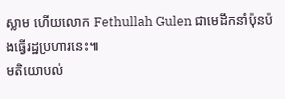ស្លាម ហើយលោក Fethullah Gulen ជាមេដឹកនាំប៉ុនប៉ងធ្វើរដ្ឋប្រហារនេះ៕
មតិយោបល់